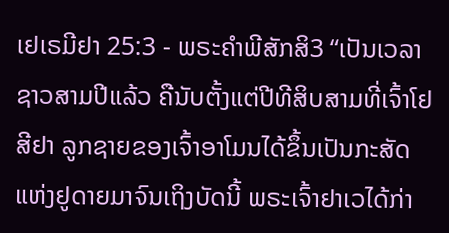ເຢເຣມີຢາ 25:3 - ພຣະຄຳພີສັກສິ3 “ເປັນເວລາຊາວສາມປີແລ້ວ ຄືນັບຕັ້ງແຕ່ປີທີສິບສາມທີ່ເຈົ້າໂຢສີຢາ ລູກຊາຍຂອງເຈົ້າອາໂມນໄດ້ຂຶ້ນເປັນກະສັດແຫ່ງຢູດາຍມາຈົນເຖິງບັດນີ້ ພຣະເຈົ້າຢາເວໄດ້ກ່າ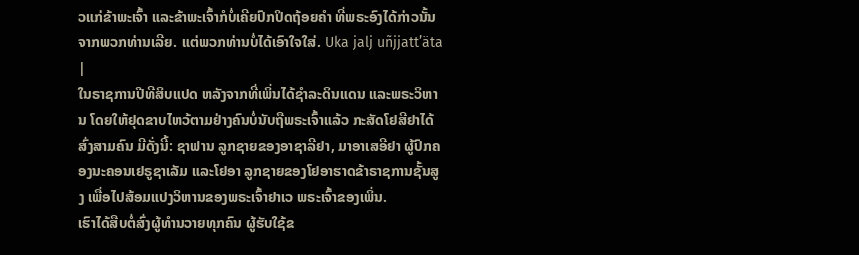ວແກ່ຂ້າພະເຈົ້າ ແລະຂ້າພະເຈົ້າກໍບໍ່ເຄີຍປົກປິດຖ້ອຍຄຳ ທີ່ພຣະອົງໄດ້ກ່າວນັ້ນຈາກພວກທ່ານເລີຍ. ແຕ່ພວກທ່ານບໍ່ໄດ້ເອົາໃຈໃສ່. Uka jalj uñjjattʼäta |
ໃນຣາຊການປີທີສິບແປດ ຫລັງຈາກທີ່ເພິ່ນໄດ້ຊຳລະດິນແດນ ແລະພຣະວິຫານ ໂດຍໃຫ້ຢຸດຂາບໄຫວ້ຕາມຢ່າງຄົນບໍ່ນັບຖືພຣະເຈົ້າແລ້ວ ກະສັດໂຢສີຢາໄດ້ສົ່ງສາມຄົນ ມີດັ່ງນີ້: ຊາຟານ ລູກຊາຍຂອງອາຊາລີຢາ, ມາອາເສອີຢາ ຜູ້ປົກຄອງນະຄອນເຢຣູຊາເລັມ ແລະໂຢອາ ລູກຊາຍຂອງໂຢອາຮາດຂ້າຣາຊການຊັ້ນສູງ ເພື່ອໄປສ້ອມແປງວິຫານຂອງພຣະເຈົ້າຢາເວ ພຣະເຈົ້າຂອງເພິ່ນ.
ເຮົາໄດ້ສືບຕໍ່ສົ່ງຜູ້ທຳນວາຍທຸກຄົນ ຜູ້ຮັບໃຊ້ຂ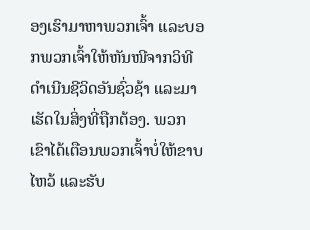ອງເຮົາມາຫາພວກເຈົ້າ ແລະບອກພວກເຈົ້າໃຫ້ຫັນໜີຈາກວິທີດຳເນີນຊີວິດອັນຊົ່ວຊ້າ ແລະມາເຮັດໃນສິ່ງທີ່ຖືກຕ້ອງ. ພວກເຂົາໄດ້ເຕືອນພວກເຈົ້າບໍ່ໃຫ້ຂາບໄຫວ້ ແລະຮັບ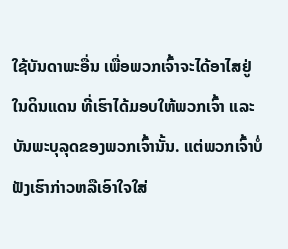ໃຊ້ບັນດາພະອື່ນ ເພື່ອພວກເຈົ້າຈະໄດ້ອາໄສຢູ່ໃນດິນແດນ ທີ່ເຮົາໄດ້ມອບໃຫ້ພວກເຈົ້າ ແລະບັນພະບຸລຸດຂອງພວກເຈົ້ານັ້ນ. ແຕ່ພວກເຈົ້າບໍ່ຟັງເຮົາກ່າວຫລືເອົາໃຈໃສ່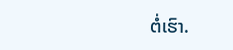ຕໍ່ເຮົາ.